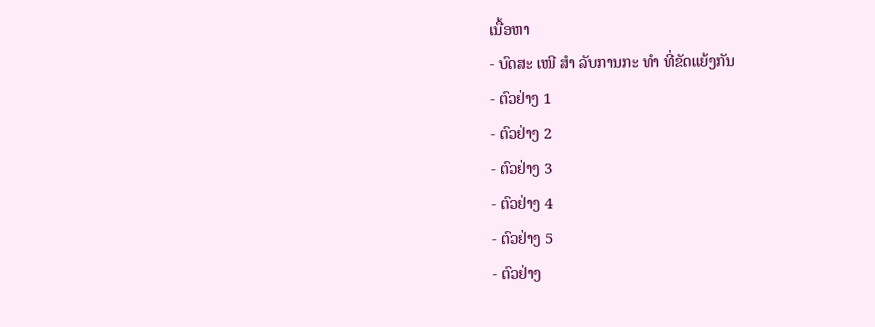ເນື້ອຫາ
- ບົດສະ ເໜີ ສຳ ລັບການກະ ທຳ ທີ່ຂັດແຍ້ງກັນ
- ຕົວຢ່າງ 1
- ຕົວຢ່າງ 2
- ຕົວຢ່າງ 3
- ຕົວຢ່າງ 4
- ຕົວຢ່າງ 5
- ຕົວຢ່າງ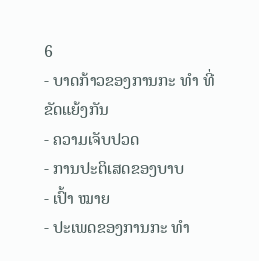6
- ບາດກ້າວຂອງການກະ ທຳ ທີ່ຂັດແຍ້ງກັນ
- ຄວາມເຈັບປວດ
- ການປະຕິເສດຂອງບາບ
- ເປົ້າ ໝາຍ
- ປະເພດຂອງການກະ ທຳ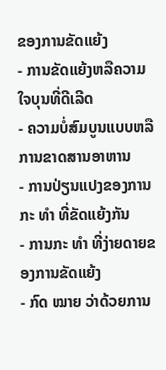ຂອງການຂັດແຍ້ງ
- ການຂັດແຍ້ງຫລືຄວາມໃຈບຸນທີ່ດີເລີດ
- ຄວາມບໍ່ສົມບູນແບບຫລືການຂາດສານອາຫານ
- ການປ່ຽນແປງຂອງການກະ ທຳ ທີ່ຂັດແຍ້ງກັນ
- ການກະ ທຳ ທີ່ງ່າຍດາຍຂອງການຂັດແຍ້ງ
- ກົດ ໝາຍ ວ່າດ້ວຍການ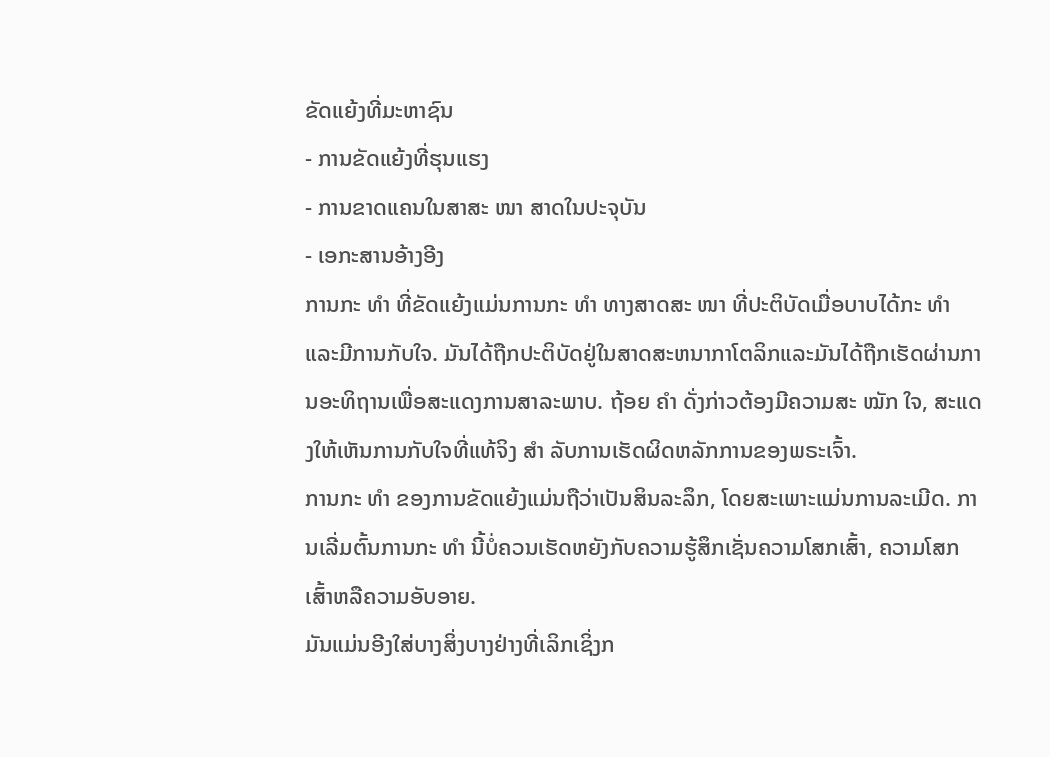ຂັດແຍ້ງທີ່ມະຫາຊົນ
- ການຂັດແຍ້ງທີ່ຮຸນແຮງ
- ການຂາດແຄນໃນສາສະ ໜາ ສາດໃນປະຈຸບັນ
- ເອກະສານອ້າງອີງ
ການກະ ທຳ ທີ່ຂັດແຍ້ງແມ່ນການກະ ທຳ ທາງສາດສະ ໜາ ທີ່ປະຕິບັດເມື່ອບາບໄດ້ກະ ທຳ ແລະມີການກັບໃຈ. ມັນໄດ້ຖືກປະຕິບັດຢູ່ໃນສາດສະຫນາກາໂຕລິກແລະມັນໄດ້ຖືກເຮັດຜ່ານການອະທິຖານເພື່ອສະແດງການສາລະພາບ. ຖ້ອຍ ຄຳ ດັ່ງກ່າວຕ້ອງມີຄວາມສະ ໝັກ ໃຈ, ສະແດງໃຫ້ເຫັນການກັບໃຈທີ່ແທ້ຈິງ ສຳ ລັບການເຮັດຜິດຫລັກການຂອງພຣະເຈົ້າ.
ການກະ ທຳ ຂອງການຂັດແຍ້ງແມ່ນຖືວ່າເປັນສິນລະລຶກ, ໂດຍສະເພາະແມ່ນການລະເມີດ. ການເລີ່ມຕົ້ນການກະ ທຳ ນີ້ບໍ່ຄວນເຮັດຫຍັງກັບຄວາມຮູ້ສຶກເຊັ່ນຄວາມໂສກເສົ້າ, ຄວາມໂສກເສົ້າຫລືຄວາມອັບອາຍ.
ມັນແມ່ນອີງໃສ່ບາງສິ່ງບາງຢ່າງທີ່ເລິກເຊິ່ງກ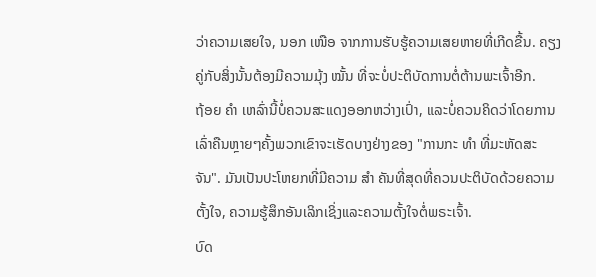ວ່າຄວາມເສຍໃຈ, ນອກ ເໜືອ ຈາກການຮັບຮູ້ຄວາມເສຍຫາຍທີ່ເກີດຂື້ນ. ຄຽງຄູ່ກັບສິ່ງນັ້ນຕ້ອງມີຄວາມມຸ້ງ ໝັ້ນ ທີ່ຈະບໍ່ປະຕິບັດການຕໍ່ຕ້ານພະເຈົ້າອີກ.
ຖ້ອຍ ຄຳ ເຫລົ່ານີ້ບໍ່ຄວນສະແດງອອກຫວ່າງເປົ່າ, ແລະບໍ່ຄວນຄິດວ່າໂດຍການເລົ່າຄືນຫຼາຍໆຄັ້ງພວກເຂົາຈະເຮັດບາງຢ່າງຂອງ "ການກະ ທຳ ທີ່ມະຫັດສະຈັນ". ມັນເປັນປະໂຫຍກທີ່ມີຄວາມ ສຳ ຄັນທີ່ສຸດທີ່ຄວນປະຕິບັດດ້ວຍຄວາມຕັ້ງໃຈ, ຄວາມຮູ້ສຶກອັນເລິກເຊິ່ງແລະຄວາມຕັ້ງໃຈຕໍ່ພຣະເຈົ້າ.
ບົດ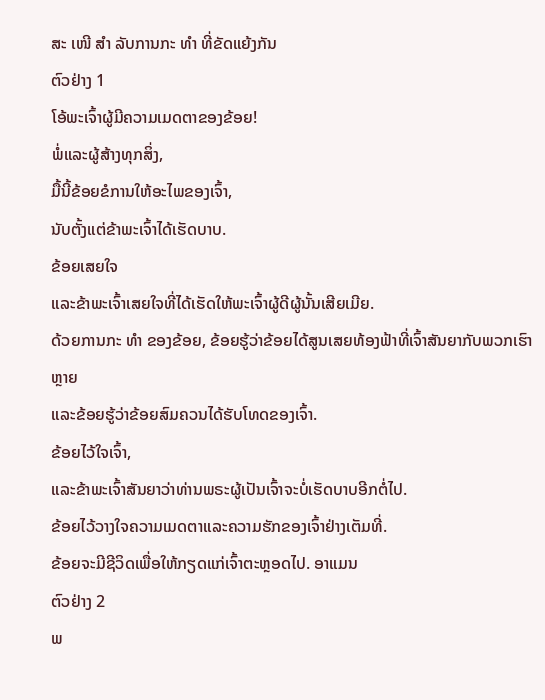ສະ ເໜີ ສຳ ລັບການກະ ທຳ ທີ່ຂັດແຍ້ງກັນ
ຕົວຢ່າງ 1
ໂອ້ພະເຈົ້າຜູ້ມີຄວາມເມດຕາຂອງຂ້ອຍ!
ພໍ່ແລະຜູ້ສ້າງທຸກສິ່ງ,
ມື້ນີ້ຂ້ອຍຂໍການໃຫ້ອະໄພຂອງເຈົ້າ,
ນັບຕັ້ງແຕ່ຂ້າພະເຈົ້າໄດ້ເຮັດບາບ.
ຂ້ອຍເສຍໃຈ
ແລະຂ້າພະເຈົ້າເສຍໃຈທີ່ໄດ້ເຮັດໃຫ້ພະເຈົ້າຜູ້ດີຜູ້ນັ້ນເສີຍເມີຍ.
ດ້ວຍການກະ ທຳ ຂອງຂ້ອຍ, ຂ້ອຍຮູ້ວ່າຂ້ອຍໄດ້ສູນເສຍທ້ອງຟ້າທີ່ເຈົ້າສັນຍາກັບພວກເຮົາຫຼາຍ
ແລະຂ້ອຍຮູ້ວ່າຂ້ອຍສົມຄວນໄດ້ຮັບໂທດຂອງເຈົ້າ.
ຂ້ອຍໄວ້ໃຈເຈົ້າ,
ແລະຂ້າພະເຈົ້າສັນຍາວ່າທ່ານພຣະຜູ້ເປັນເຈົ້າຈະບໍ່ເຮັດບາບອີກຕໍ່ໄປ.
ຂ້ອຍໄວ້ວາງໃຈຄວາມເມດຕາແລະຄວາມຮັກຂອງເຈົ້າຢ່າງເຕັມທີ່.
ຂ້ອຍຈະມີຊີວິດເພື່ອໃຫ້ກຽດແກ່ເຈົ້າຕະຫຼອດໄປ. ອາແມນ
ຕົວຢ່າງ 2
ພ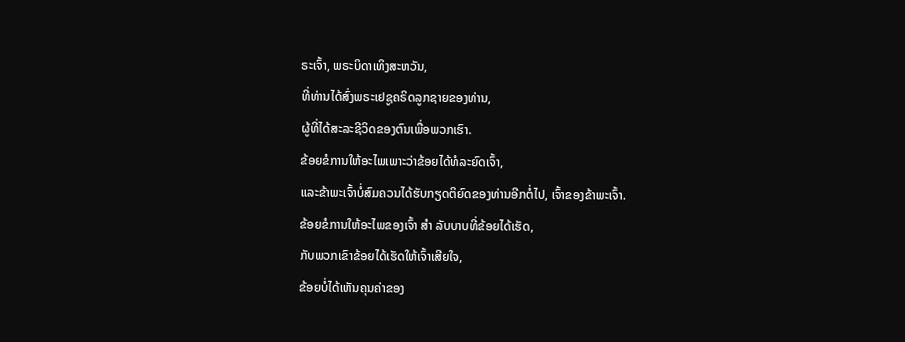ຣະເຈົ້າ, ພຣະບິດາເທິງສະຫວັນ,
ທີ່ທ່ານໄດ້ສົ່ງພຣະເຢຊູຄຣິດລູກຊາຍຂອງທ່ານ,
ຜູ້ທີ່ໄດ້ສະລະຊີວິດຂອງຕົນເພື່ອພວກເຮົາ.
ຂ້ອຍຂໍການໃຫ້ອະໄພເພາະວ່າຂ້ອຍໄດ້ທໍລະຍົດເຈົ້າ,
ແລະຂ້າພະເຈົ້າບໍ່ສົມຄວນໄດ້ຮັບກຽດຕິຍົດຂອງທ່ານອີກຕໍ່ໄປ, ເຈົ້າຂອງຂ້າພະເຈົ້າ.
ຂ້ອຍຂໍການໃຫ້ອະໄພຂອງເຈົ້າ ສຳ ລັບບາບທີ່ຂ້ອຍໄດ້ເຮັດ,
ກັບພວກເຂົາຂ້ອຍໄດ້ເຮັດໃຫ້ເຈົ້າເສີຍໃຈ,
ຂ້ອຍບໍ່ໄດ້ເຫັນຄຸນຄ່າຂອງ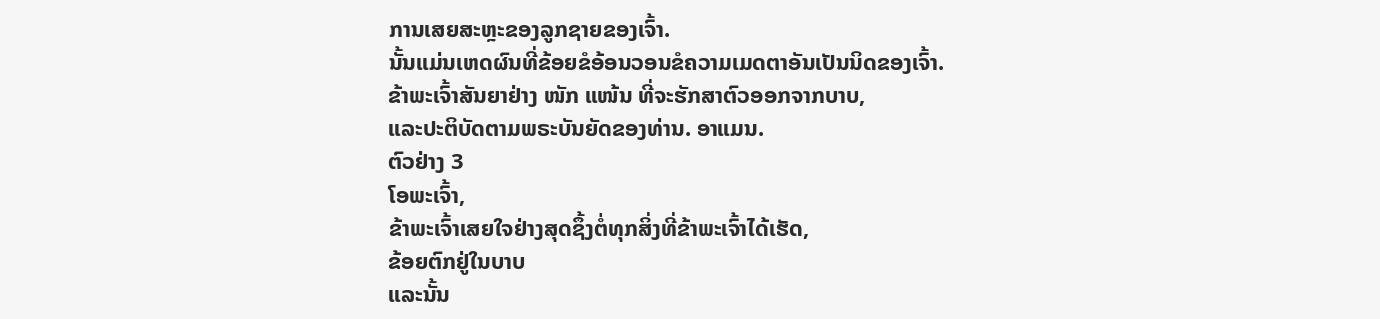ການເສຍສະຫຼະຂອງລູກຊາຍຂອງເຈົ້າ.
ນັ້ນແມ່ນເຫດຜົນທີ່ຂ້ອຍຂໍອ້ອນວອນຂໍຄວາມເມດຕາອັນເປັນນິດຂອງເຈົ້າ.
ຂ້າພະເຈົ້າສັນຍາຢ່າງ ໜັກ ແໜ້ນ ທີ່ຈະຮັກສາຕົວອອກຈາກບາບ,
ແລະປະຕິບັດຕາມພຣະບັນຍັດຂອງທ່ານ. ອາແມນ.
ຕົວຢ່າງ 3
ໂອພະເຈົ້າ,
ຂ້າພະເຈົ້າເສຍໃຈຢ່າງສຸດຊຶ້ງຕໍ່ທຸກສິ່ງທີ່ຂ້າພະເຈົ້າໄດ້ເຮັດ,
ຂ້ອຍຕົກຢູ່ໃນບາບ
ແລະນັ້ນ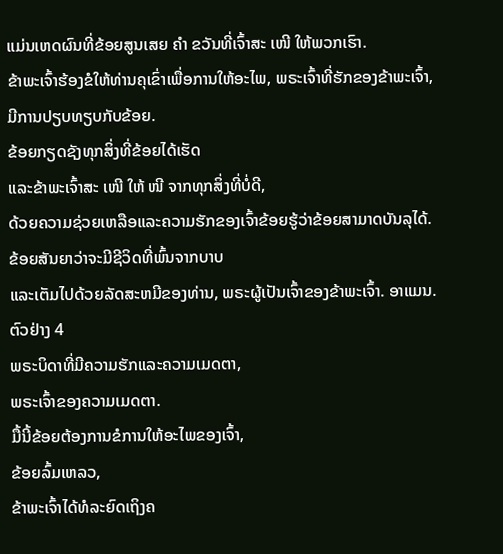ແມ່ນເຫດຜົນທີ່ຂ້ອຍສູນເສຍ ຄຳ ຂວັນທີ່ເຈົ້າສະ ເໜີ ໃຫ້ພວກເຮົາ.
ຂ້າພະເຈົ້າຮ້ອງຂໍໃຫ້ທ່ານຄຸເຂົ່າເພື່ອການໃຫ້ອະໄພ, ພຣະເຈົ້າທີ່ຮັກຂອງຂ້າພະເຈົ້າ,
ມີການປຽບທຽບກັບຂ້ອຍ.
ຂ້ອຍກຽດຊັງທຸກສິ່ງທີ່ຂ້ອຍໄດ້ເຮັດ
ແລະຂ້າພະເຈົ້າສະ ເໜີ ໃຫ້ ໜີ ຈາກທຸກສິ່ງທີ່ບໍ່ດີ,
ດ້ວຍຄວາມຊ່ວຍເຫລືອແລະຄວາມຮັກຂອງເຈົ້າຂ້ອຍຮູ້ວ່າຂ້ອຍສາມາດບັນລຸໄດ້.
ຂ້ອຍສັນຍາວ່າຈະມີຊີວິດທີ່ພົ້ນຈາກບາບ
ແລະເຕັມໄປດ້ວຍລັດສະຫມີຂອງທ່ານ, ພຣະຜູ້ເປັນເຈົ້າຂອງຂ້າພະເຈົ້າ. ອາແມນ.
ຕົວຢ່າງ 4
ພຣະບິດາທີ່ມີຄວາມຮັກແລະຄວາມເມດຕາ,
ພຣະເຈົ້າຂອງຄວາມເມດຕາ.
ມື້ນີ້ຂ້ອຍຕ້ອງການຂໍການໃຫ້ອະໄພຂອງເຈົ້າ,
ຂ້ອຍລົ້ມເຫລວ,
ຂ້າພະເຈົ້າໄດ້ທໍລະຍົດເຖິງຄ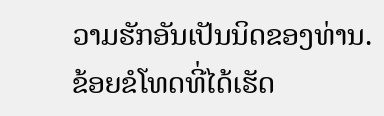ວາມຮັກອັນເປັນນິດຂອງທ່ານ.
ຂ້ອຍຂໍໂທດທີ່ໄດ້ເຮັດ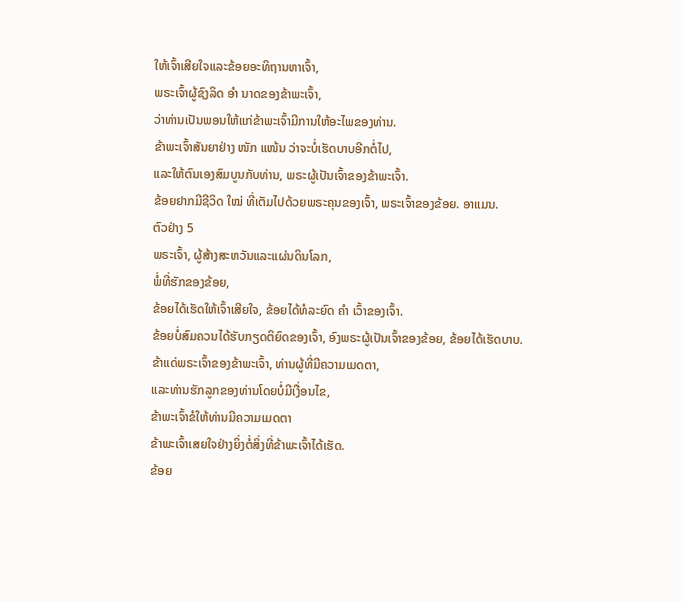ໃຫ້ເຈົ້າເສີຍໃຈແລະຂ້ອຍອະທິຖານຫາເຈົ້າ,
ພຣະເຈົ້າຜູ້ຊົງລິດ ອຳ ນາດຂອງຂ້າພະເຈົ້າ,
ວ່າທ່ານເປັນພອນໃຫ້ແກ່ຂ້າພະເຈົ້າມີການໃຫ້ອະໄພຂອງທ່ານ.
ຂ້າພະເຈົ້າສັນຍາຢ່າງ ໜັກ ແໜ້ນ ວ່າຈະບໍ່ເຮັດບາບອີກຕໍ່ໄປ,
ແລະໃຫ້ຕົນເອງສົມບູນກັບທ່ານ, ພຣະຜູ້ເປັນເຈົ້າຂອງຂ້າພະເຈົ້າ.
ຂ້ອຍຢາກມີຊີວິດ ໃໝ່ ທີ່ເຕັມໄປດ້ວຍພຣະຄຸນຂອງເຈົ້າ, ພຣະເຈົ້າຂອງຂ້ອຍ. ອາແມນ.
ຕົວຢ່າງ 5
ພຣະເຈົ້າ, ຜູ້ສ້າງສະຫວັນແລະແຜ່ນດິນໂລກ,
ພໍ່ທີ່ຮັກຂອງຂ້ອຍ,
ຂ້ອຍໄດ້ເຮັດໃຫ້ເຈົ້າເສີຍໃຈ, ຂ້ອຍໄດ້ທໍລະຍົດ ຄຳ ເວົ້າຂອງເຈົ້າ.
ຂ້ອຍບໍ່ສົມຄວນໄດ້ຮັບກຽດຕິຍົດຂອງເຈົ້າ, ອົງພຣະຜູ້ເປັນເຈົ້າຂອງຂ້ອຍ, ຂ້ອຍໄດ້ເຮັດບາບ.
ຂ້າແດ່ພຣະເຈົ້າຂອງຂ້າພະເຈົ້າ, ທ່ານຜູ້ທີ່ມີຄວາມເມດຕາ,
ແລະທ່ານຮັກລູກຂອງທ່ານໂດຍບໍ່ມີເງື່ອນໄຂ,
ຂ້າພະເຈົ້າຂໍໃຫ້ທ່ານມີຄວາມເມດຕາ
ຂ້າພະເຈົ້າເສຍໃຈຢ່າງຍິ່ງຕໍ່ສິ່ງທີ່ຂ້າພະເຈົ້າໄດ້ເຮັດ.
ຂ້ອຍ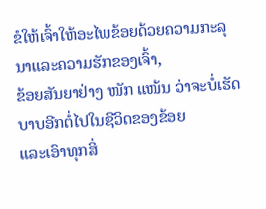ຂໍໃຫ້ເຈົ້າໃຫ້ອະໄພຂ້ອຍດ້ວຍຄວາມກະລຸນາແລະຄວາມຮັກຂອງເຈົ້າ,
ຂ້ອຍສັນຍາຢ່າງ ໜັກ ແໜ້ນ ວ່າຈະບໍ່ເຮັດບາບອີກຕໍ່ໄປໃນຊີວິດຂອງຂ້ອຍ
ແລະເອົາທຸກສິ່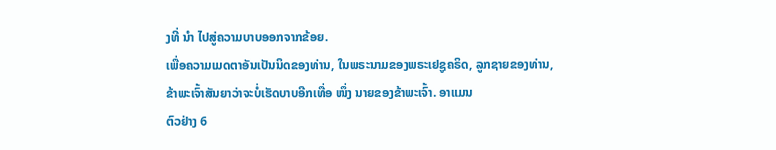ງທີ່ ນຳ ໄປສູ່ຄວາມບາບອອກຈາກຂ້ອຍ.
ເພື່ອຄວາມເມດຕາອັນເປັນນິດຂອງທ່ານ, ໃນພຣະນາມຂອງພຣະເຢຊູຄຣິດ, ລູກຊາຍຂອງທ່ານ,
ຂ້າພະເຈົ້າສັນຍາວ່າຈະບໍ່ເຮັດບາບອີກເທື່ອ ໜຶ່ງ ນາຍຂອງຂ້າພະເຈົ້າ. ອາແມນ
ຕົວຢ່າງ 6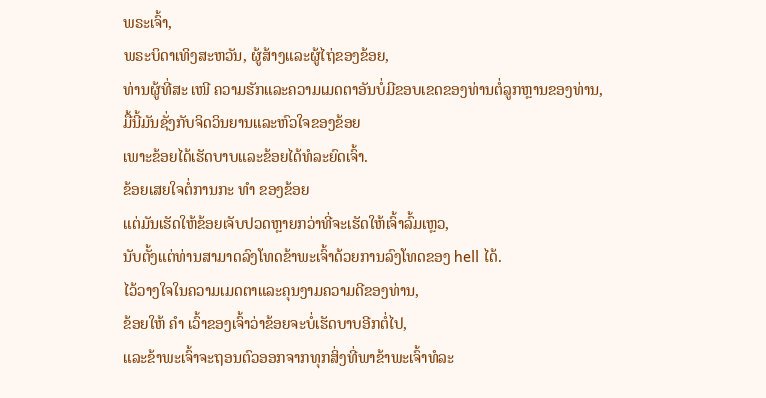ພຣະເຈົ້າ,
ພຣະບິດາເທິງສະຫວັນ, ຜູ້ສ້າງແລະຜູ້ໄຖ່ຂອງຂ້ອຍ,
ທ່ານຜູ້ທີ່ສະ ເໜີ ຄວາມຮັກແລະຄວາມເມດຕາອັນບໍ່ມີຂອບເຂດຂອງທ່ານຕໍ່ລູກຫຼານຂອງທ່ານ,
ມື້ນີ້ມັນຊັ່ງກັບຈິດວິນຍານແລະຫົວໃຈຂອງຂ້ອຍ
ເພາະຂ້ອຍໄດ້ເຮັດບາບແລະຂ້ອຍໄດ້ທໍລະຍົດເຈົ້າ.
ຂ້ອຍເສຍໃຈຕໍ່ການກະ ທຳ ຂອງຂ້ອຍ
ແຕ່ມັນເຮັດໃຫ້ຂ້ອຍເຈັບປວດຫຼາຍກວ່າທີ່ຈະເຮັດໃຫ້ເຈົ້າລົ້ມເຫຼວ,
ນັບຕັ້ງແຕ່ທ່ານສາມາດລົງໂທດຂ້າພະເຈົ້າດ້ວຍການລົງໂທດຂອງ hell ໄດ້.
ໄວ້ວາງໃຈໃນຄວາມເມດຕາແລະຄຸນງາມຄວາມດີຂອງທ່ານ,
ຂ້ອຍໃຫ້ ຄຳ ເວົ້າຂອງເຈົ້າວ່າຂ້ອຍຈະບໍ່ເຮັດບາບອີກຕໍ່ໄປ,
ແລະຂ້າພະເຈົ້າຈະຖອນຕົວອອກຈາກທຸກສິ່ງທີ່ພາຂ້າພະເຈົ້າທໍລະ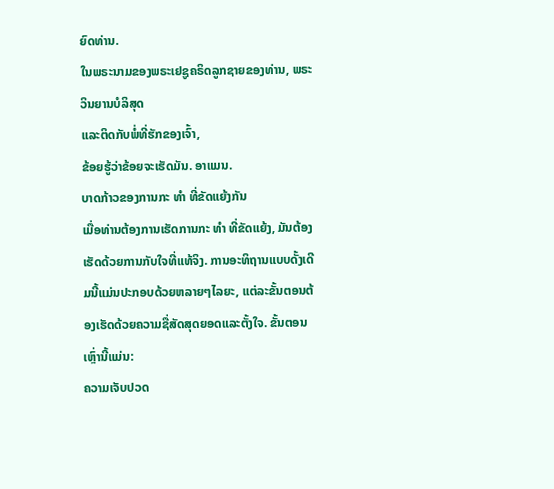ຍົດທ່ານ.
ໃນພຣະນາມຂອງພຣະເຢຊູຄຣິດລູກຊາຍຂອງທ່ານ, ພຣະວິນຍານບໍລິສຸດ
ແລະຕິດກັບພໍ່ທີ່ຮັກຂອງເຈົ້າ,
ຂ້ອຍຮູ້ວ່າຂ້ອຍຈະເຮັດມັນ. ອາແມນ.
ບາດກ້າວຂອງການກະ ທຳ ທີ່ຂັດແຍ້ງກັນ
ເມື່ອທ່ານຕ້ອງການເຮັດການກະ ທຳ ທີ່ຂັດແຍ້ງ, ມັນຕ້ອງເຮັດດ້ວຍການກັບໃຈທີ່ແທ້ຈິງ. ການອະທິຖານແບບດັ້ງເດີມນີ້ແມ່ນປະກອບດ້ວຍຫລາຍໆໄລຍະ, ແຕ່ລະຂັ້ນຕອນຕ້ອງເຮັດດ້ວຍຄວາມຊື່ສັດສຸດຍອດແລະຕັ້ງໃຈ. ຂັ້ນຕອນເຫຼົ່ານີ້ແມ່ນ:
ຄວາມເຈັບປວດ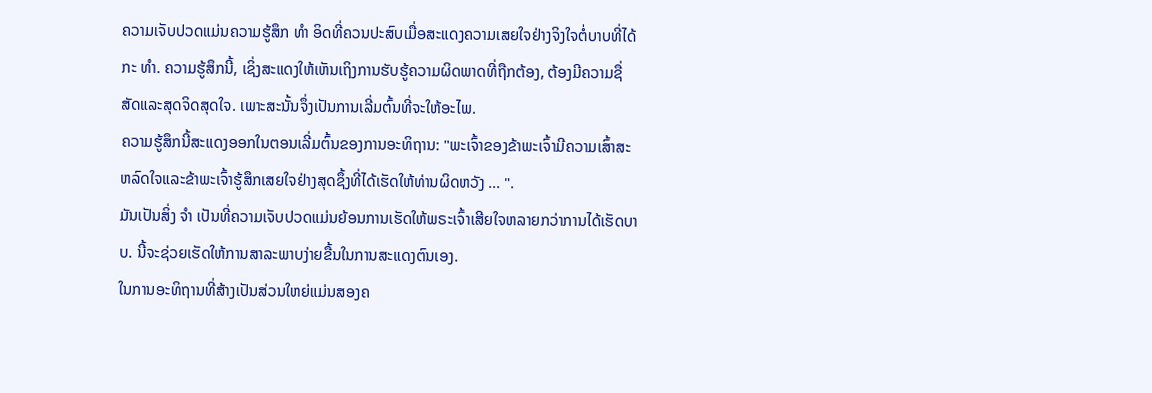ຄວາມເຈັບປວດແມ່ນຄວາມຮູ້ສຶກ ທຳ ອິດທີ່ຄວນປະສົບເມື່ອສະແດງຄວາມເສຍໃຈຢ່າງຈິງໃຈຕໍ່ບາບທີ່ໄດ້ກະ ທຳ. ຄວາມຮູ້ສຶກນີ້, ເຊິ່ງສະແດງໃຫ້ເຫັນເຖິງການຮັບຮູ້ຄວາມຜິດພາດທີ່ຖືກຕ້ອງ, ຕ້ອງມີຄວາມຊື່ສັດແລະສຸດຈິດສຸດໃຈ. ເພາະສະນັ້ນຈຶ່ງເປັນການເລີ່ມຕົ້ນທີ່ຈະໃຫ້ອະໄພ.
ຄວາມຮູ້ສຶກນີ້ສະແດງອອກໃນຕອນເລີ່ມຕົ້ນຂອງການອະທິຖານ: "ພະເຈົ້າຂອງຂ້າພະເຈົ້າມີຄວາມເສົ້າສະຫລົດໃຈແລະຂ້າພະເຈົ້າຮູ້ສຶກເສຍໃຈຢ່າງສຸດຊຶ້ງທີ່ໄດ້ເຮັດໃຫ້ທ່ານຜິດຫວັງ ... ".
ມັນເປັນສິ່ງ ຈຳ ເປັນທີ່ຄວາມເຈັບປວດແມ່ນຍ້ອນການເຮັດໃຫ້ພຣະເຈົ້າເສີຍໃຈຫລາຍກວ່າການໄດ້ເຮັດບາບ. ນີ້ຈະຊ່ວຍເຮັດໃຫ້ການສາລະພາບງ່າຍຂື້ນໃນການສະແດງຕົນເອງ.
ໃນການອະທິຖານທີ່ສ້າງເປັນສ່ວນໃຫຍ່ແມ່ນສອງຄ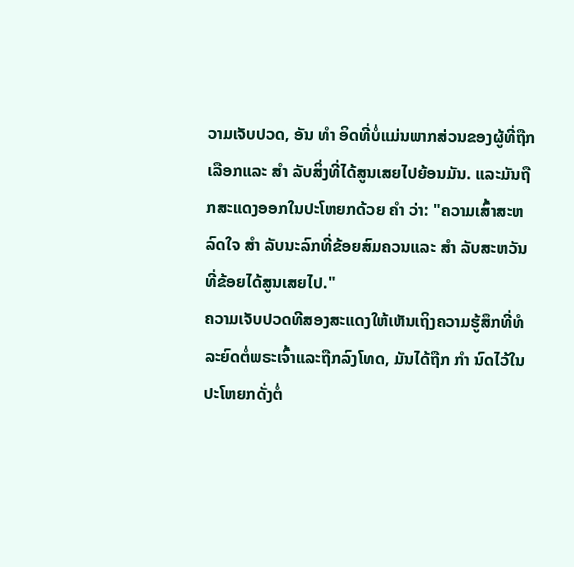ວາມເຈັບປວດ, ອັນ ທຳ ອິດທີ່ບໍ່ແມ່ນພາກສ່ວນຂອງຜູ້ທີ່ຖືກເລືອກແລະ ສຳ ລັບສິ່ງທີ່ໄດ້ສູນເສຍໄປຍ້ອນມັນ. ແລະມັນຖືກສະແດງອອກໃນປະໂຫຍກດ້ວຍ ຄຳ ວ່າ: "ຄວາມເສົ້າສະຫລົດໃຈ ສຳ ລັບນະລົກທີ່ຂ້ອຍສົມຄວນແລະ ສຳ ລັບສະຫວັນທີ່ຂ້ອຍໄດ້ສູນເສຍໄປ."
ຄວາມເຈັບປວດທີສອງສະແດງໃຫ້ເຫັນເຖິງຄວາມຮູ້ສຶກທີ່ທໍລະຍົດຕໍ່ພຣະເຈົ້າແລະຖືກລົງໂທດ, ມັນໄດ້ຖືກ ກຳ ນົດໄວ້ໃນປະໂຫຍກດັ່ງຕໍ່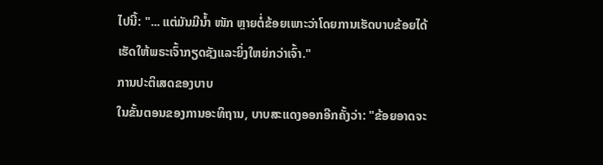ໄປນີ້: "... ແຕ່ມັນມີນໍ້າ ໜັກ ຫຼາຍຕໍ່ຂ້ອຍເພາະວ່າໂດຍການເຮັດບາບຂ້ອຍໄດ້ເຮັດໃຫ້ພຣະເຈົ້າກຽດຊັງແລະຍິ່ງໃຫຍ່ກວ່າເຈົ້າ."
ການປະຕິເສດຂອງບາບ
ໃນຂັ້ນຕອນຂອງການອະທິຖານ, ບາບສະແດງອອກອີກຄັ້ງວ່າ: "ຂ້ອຍອາດຈະ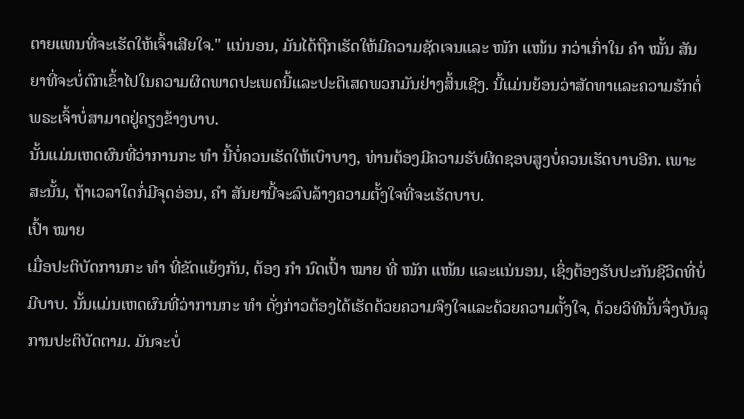ຕາຍແທນທີ່ຈະເຮັດໃຫ້ເຈົ້າເສີຍໃຈ." ແນ່ນອນ, ມັນໄດ້ຖືກເຮັດໃຫ້ມີຄວາມຊັດເຈນແລະ ໜັກ ແໜ້ນ ກວ່າເກົ່າໃນ ຄຳ ໝັ້ນ ສັນຍາທີ່ຈະບໍ່ຕົກເຂົ້າໄປໃນຄວາມຜິດພາດປະເພດນີ້ແລະປະຕິເສດພວກມັນຢ່າງສິ້ນເຊີງ. ນີ້ແມ່ນຍ້ອນວ່າສັດທາແລະຄວາມຮັກຕໍ່ພຣະເຈົ້າບໍ່ສາມາດຢູ່ຄຽງຂ້າງບາບ.
ນັ້ນແມ່ນເຫດຜົນທີ່ວ່າການກະ ທຳ ນີ້ບໍ່ຄວນເຮັດໃຫ້ເບົາບາງ, ທ່ານຕ້ອງມີຄວາມຮັບຜິດຊອບສູງບໍ່ຄວນເຮັດບາບອີກ. ເພາະສະນັ້ນ, ຖ້າເວລາໃດກໍ່ມີຈຸດອ່ອນ, ຄຳ ສັນຍານີ້ຈະລົບລ້າງຄວາມຕັ້ງໃຈທີ່ຈະເຮັດບາບ.
ເປົ້າ ໝາຍ
ເມື່ອປະຕິບັດການກະ ທຳ ທີ່ຂັດແຍ້ງກັນ, ຕ້ອງ ກຳ ນົດເປົ້າ ໝາຍ ທີ່ ໜັກ ແໜ້ນ ແລະແນ່ນອນ, ເຊິ່ງຕ້ອງຮັບປະກັນຊີວິດທີ່ບໍ່ມີບາບ. ນັ້ນແມ່ນເຫດຜົນທີ່ວ່າການກະ ທຳ ດັ່ງກ່າວຕ້ອງໄດ້ເຮັດດ້ວຍຄວາມຈິງໃຈແລະດ້ວຍຄວາມຕັ້ງໃຈ, ດ້ວຍວິທີນັ້ນຈຶ່ງບັນລຸການປະຕິບັດຕາມ. ມັນຈະບໍ່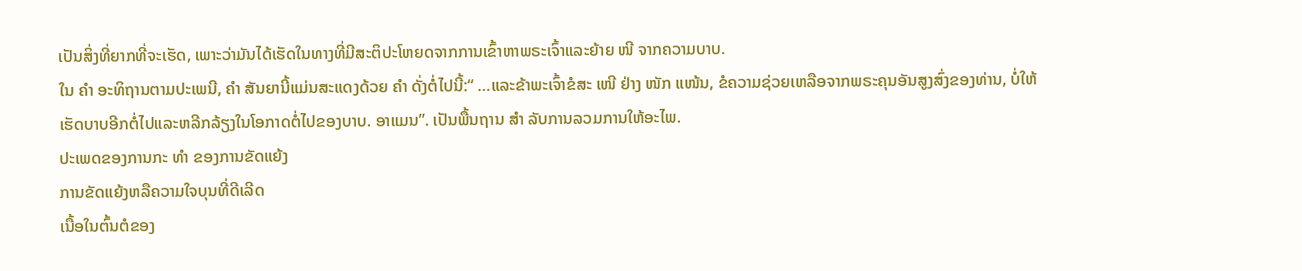ເປັນສິ່ງທີ່ຍາກທີ່ຈະເຮັດ, ເພາະວ່າມັນໄດ້ເຮັດໃນທາງທີ່ມີສະຕິປະໂຫຍດຈາກການເຂົ້າຫາພຣະເຈົ້າແລະຍ້າຍ ໜີ ຈາກຄວາມບາບ.
ໃນ ຄຳ ອະທິຖານຕາມປະເພນີ, ຄຳ ສັນຍານີ້ແມ່ນສະແດງດ້ວຍ ຄຳ ດັ່ງຕໍ່ໄປນີ້:“ …ແລະຂ້າພະເຈົ້າຂໍສະ ເໜີ ຢ່າງ ໜັກ ແໜ້ນ, ຂໍຄວາມຊ່ວຍເຫລືອຈາກພຣະຄຸນອັນສູງສົ່ງຂອງທ່ານ, ບໍ່ໃຫ້ເຮັດບາບອີກຕໍ່ໄປແລະຫລີກລ້ຽງໃນໂອກາດຕໍ່ໄປຂອງບາບ. ອາແມນ”. ເປັນພື້ນຖານ ສຳ ລັບການລວມການໃຫ້ອະໄພ.
ປະເພດຂອງການກະ ທຳ ຂອງການຂັດແຍ້ງ
ການຂັດແຍ້ງຫລືຄວາມໃຈບຸນທີ່ດີເລີດ
ເນື້ອໃນຕົ້ນຕໍຂອງ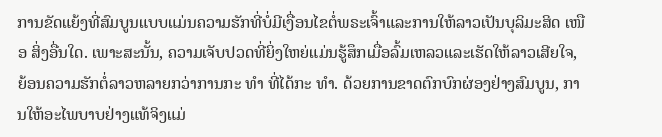ການຂັດແຍ້ງທີ່ສົມບູນແບບແມ່ນຄວາມຮັກທີ່ບໍ່ມີເງື່ອນໄຂຕໍ່ພຣະເຈົ້າແລະການໃຫ້ລາວເປັນບຸລິມະສິດ ເໜືອ ສິ່ງອື່ນໃດ. ເພາະສະນັ້ນ, ຄວາມເຈັບປວດທີ່ຍິ່ງໃຫຍ່ແມ່ນຮູ້ສຶກເມື່ອລົ້ມເຫລວແລະເຮັດໃຫ້ລາວເສີຍໃຈ, ຍ້ອນຄວາມຮັກຕໍ່ລາວຫລາຍກວ່າການກະ ທຳ ທີ່ໄດ້ກະ ທຳ. ດ້ວຍການຂາດຕົກບົກຜ່ອງຢ່າງສົມບູນ, ການໃຫ້ອະໄພບາບຢ່າງແທ້ຈິງແມ່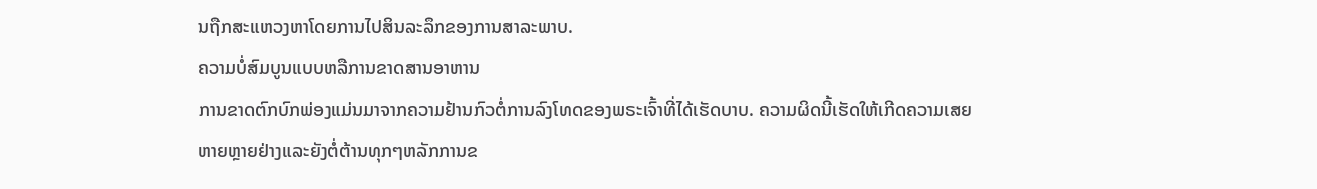ນຖືກສະແຫວງຫາໂດຍການໄປສິນລະລຶກຂອງການສາລະພາບ.
ຄວາມບໍ່ສົມບູນແບບຫລືການຂາດສານອາຫານ
ການຂາດຕົກບົກພ່ອງແມ່ນມາຈາກຄວາມຢ້ານກົວຕໍ່ການລົງໂທດຂອງພຣະເຈົ້າທີ່ໄດ້ເຮັດບາບ. ຄວາມຜິດນີ້ເຮັດໃຫ້ເກີດຄວາມເສຍຫາຍຫຼາຍຢ່າງແລະຍັງຕໍ່ຕ້ານທຸກໆຫລັກການຂ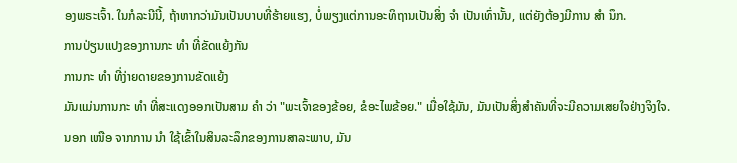ອງພຣະເຈົ້າ. ໃນກໍລະນີນີ້, ຖ້າຫາກວ່າມັນເປັນບາບທີ່ຮ້າຍແຮງ, ບໍ່ພຽງແຕ່ການອະທິຖານເປັນສິ່ງ ຈຳ ເປັນເທົ່ານັ້ນ, ແຕ່ຍັງຕ້ອງມີການ ສຳ ນຶກ.
ການປ່ຽນແປງຂອງການກະ ທຳ ທີ່ຂັດແຍ້ງກັນ
ການກະ ທຳ ທີ່ງ່າຍດາຍຂອງການຂັດແຍ້ງ
ມັນແມ່ນການກະ ທຳ ທີ່ສະແດງອອກເປັນສາມ ຄຳ ວ່າ "ພະເຈົ້າຂອງຂ້ອຍ, ຂໍອະໄພຂ້ອຍ." ເມື່ອໃຊ້ມັນ, ມັນເປັນສິ່ງສໍາຄັນທີ່ຈະມີຄວາມເສຍໃຈຢ່າງຈິງໃຈ.
ນອກ ເໜືອ ຈາກການ ນຳ ໃຊ້ເຂົ້າໃນສິນລະລຶກຂອງການສາລະພາບ, ມັນ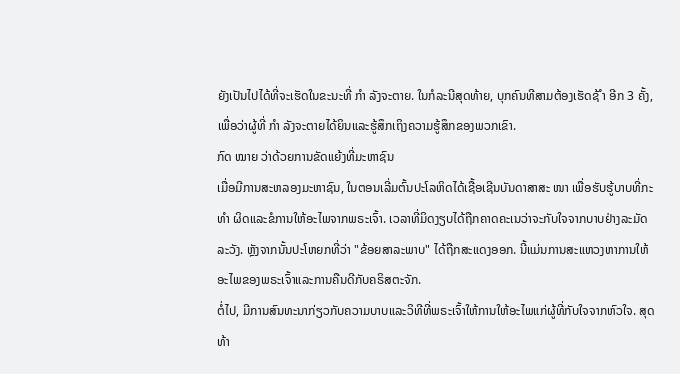ຍັງເປັນໄປໄດ້ທີ່ຈະເຮັດໃນຂະນະທີ່ ກຳ ລັງຈະຕາຍ. ໃນກໍລະນີສຸດທ້າຍ, ບຸກຄົນທີສາມຕ້ອງເຮັດຊ້ ຳ ອີກ 3 ຄັ້ງ, ເພື່ອວ່າຜູ້ທີ່ ກຳ ລັງຈະຕາຍໄດ້ຍິນແລະຮູ້ສຶກເຖິງຄວາມຮູ້ສຶກຂອງພວກເຂົາ.
ກົດ ໝາຍ ວ່າດ້ວຍການຂັດແຍ້ງທີ່ມະຫາຊົນ
ເມື່ອມີການສະຫລອງມະຫາຊົນ, ໃນຕອນເລີ່ມຕົ້ນປະໂລຫິດໄດ້ເຊື້ອເຊີນບັນດາສາສະ ໜາ ເພື່ອຮັບຮູ້ບາບທີ່ກະ ທຳ ຜິດແລະຂໍການໃຫ້ອະໄພຈາກພຣະເຈົ້າ. ເວລາທີ່ມິດງຽບໄດ້ຖືກຄາດຄະເນວ່າຈະກັບໃຈຈາກບາບຢ່າງລະມັດລະວັງ. ຫຼັງຈາກນັ້ນປະໂຫຍກທີ່ວ່າ "ຂ້ອຍສາລະພາບ" ໄດ້ຖືກສະແດງອອກ. ນີ້ແມ່ນການສະແຫວງຫາການໃຫ້ອະໄພຂອງພຣະເຈົ້າແລະການຄືນດີກັບຄຣິສຕະຈັກ.
ຕໍ່ໄປ, ມີການສົນທະນາກ່ຽວກັບຄວາມບາບແລະວິທີທີ່ພຣະເຈົ້າໃຫ້ການໃຫ້ອະໄພແກ່ຜູ້ທີ່ກັບໃຈຈາກຫົວໃຈ. ສຸດທ້າ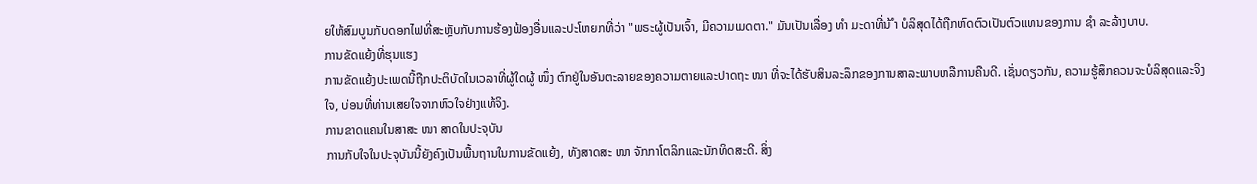ຍໃຫ້ສົມບູນກັບດອກໄຟທີ່ສະຫຼັບກັບການຮ້ອງຟ້ອງອື່ນແລະປະໂຫຍກທີ່ວ່າ "ພຣະຜູ້ເປັນເຈົ້າ, ມີຄວາມເມດຕາ." ມັນເປັນເລື່ອງ ທຳ ມະດາທີ່ນ້ ຳ ບໍລິສຸດໄດ້ຖືກຫົດຕົວເປັນຕົວແທນຂອງການ ຊຳ ລະລ້າງບາບ.
ການຂັດແຍ້ງທີ່ຮຸນແຮງ
ການຂັດແຍ້ງປະເພດນີ້ຖືກປະຕິບັດໃນເວລາທີ່ຜູ້ໃດຜູ້ ໜຶ່ງ ຕົກຢູ່ໃນອັນຕະລາຍຂອງຄວາມຕາຍແລະປາດຖະ ໜາ ທີ່ຈະໄດ້ຮັບສິນລະລຶກຂອງການສາລະພາບຫລືການຄືນດີ. ເຊັ່ນດຽວກັນ, ຄວາມຮູ້ສຶກຄວນຈະບໍລິສຸດແລະຈິງໃຈ, ບ່ອນທີ່ທ່ານເສຍໃຈຈາກຫົວໃຈຢ່າງແທ້ຈິງ.
ການຂາດແຄນໃນສາສະ ໜາ ສາດໃນປະຈຸບັນ
ການກັບໃຈໃນປະຈຸບັນນີ້ຍັງຄົງເປັນພື້ນຖານໃນການຂັດແຍ້ງ, ທັງສາດສະ ໜາ ຈັກກາໂຕລິກແລະນັກທິດສະດີ. ສິ່ງ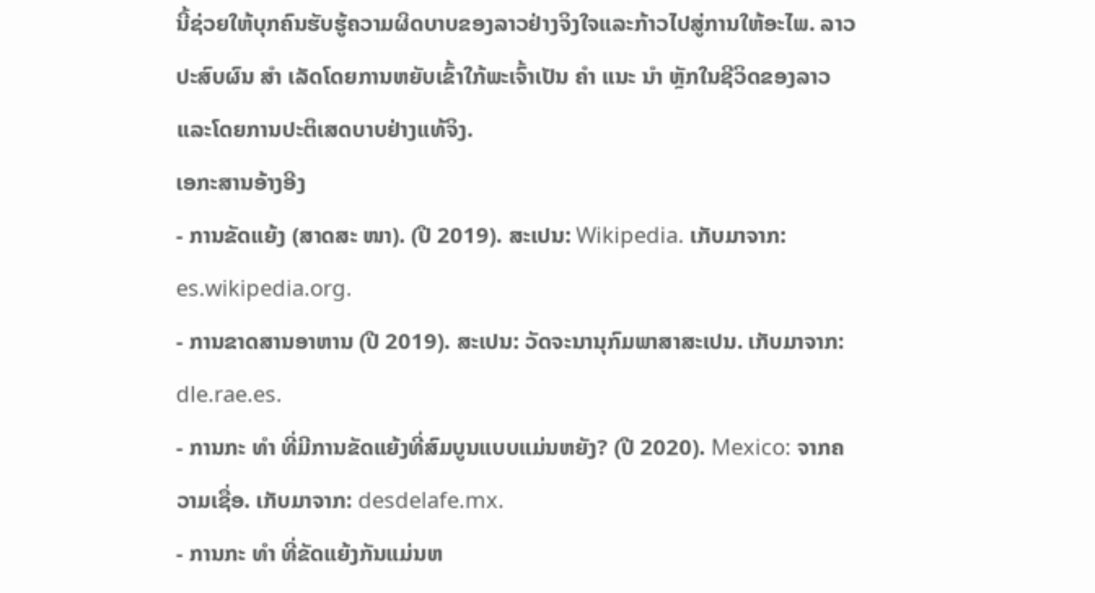ນີ້ຊ່ວຍໃຫ້ບຸກຄົນຮັບຮູ້ຄວາມຜິດບາບຂອງລາວຢ່າງຈິງໃຈແລະກ້າວໄປສູ່ການໃຫ້ອະໄພ. ລາວປະສົບຜົນ ສຳ ເລັດໂດຍການຫຍັບເຂົ້າໃກ້ພະເຈົ້າເປັນ ຄຳ ແນະ ນຳ ຫຼັກໃນຊີວິດຂອງລາວແລະໂດຍການປະຕິເສດບາບຢ່າງແທ້ຈິງ.
ເອກະສານອ້າງອີງ
- ການຂັດແຍ້ງ (ສາດສະ ໜາ). (ປີ 2019). ສະເປນ: Wikipedia. ເກັບມາຈາກ: es.wikipedia.org.
- ການຂາດສານອາຫານ (ປີ 2019). ສະເປນ: ວັດຈະນານຸກົມພາສາສະເປນ. ເກັບມາຈາກ: dle.rae.es.
- ການກະ ທຳ ທີ່ມີການຂັດແຍ້ງທີ່ສົມບູນແບບແມ່ນຫຍັງ? (ປີ 2020). Mexico: ຈາກຄວາມເຊື່ອ. ເກັບມາຈາກ: desdelafe.mx.
- ການກະ ທຳ ທີ່ຂັດແຍ້ງກັນແມ່ນຫ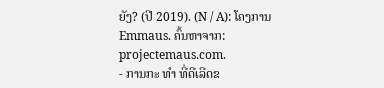ຍັງ? (ປີ 2019). (N / A): ໂຄງການ Emmaus. ຄົ້ນຫາຈາກ: projectemaus.com.
- ການກະ ທຳ ທີ່ດີເລີດຂ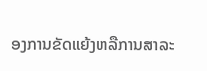ອງການຂັດແຍ້ງຫລືການສາລະ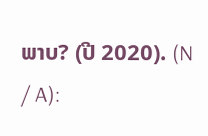ພາບ? (ປີ 2020). (N / A):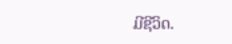ມີຊີວິດ.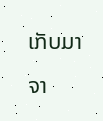ເກັບມາຈາ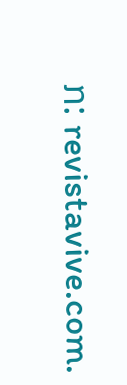ກ: revistavive.com.